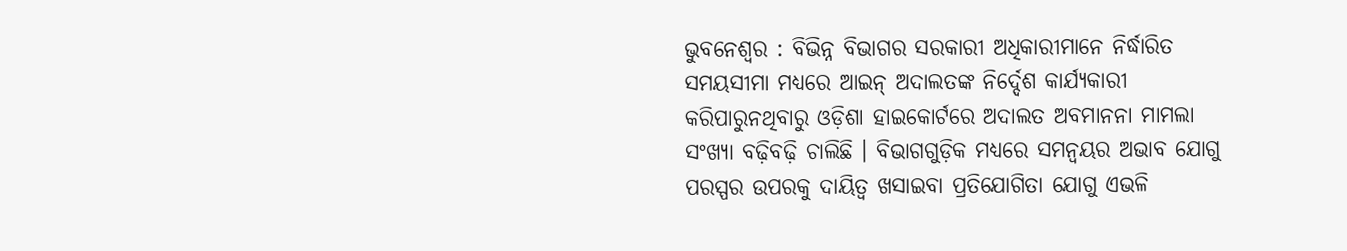ଭୁବନେଶ୍ୱର : ବିଭିନ୍ନ ବିଭାଗର ସରକାରୀ ଅଧିକାରୀମାନେ ନିର୍ଦ୍ଧାରିତ ସମୟସୀମା ମଧ୍ୟରେ ଆଇନ୍ ଅଦାଲତଙ୍କ ନିର୍ଦ୍ଦେଶ କାର୍ଯ୍ୟକାରୀ କରିପାରୁନଥିବାରୁ ଓଡ଼ିଶା ହାଇକୋର୍ଟରେ ଅଦାଲତ ଅବମାନନା ମାମଲା ସଂଖ୍ୟା ବଢ଼ିବଢ଼ି ଚାଲିଛି । ବିଭାଗଗୁଡ଼ିକ ମଧ୍ୟରେ ସମନ୍ୱୟର ଅଭାବ ଯୋଗୁ ପରସ୍ପର ଉପରକୁ ଦାୟିତ୍ୱ ଖସାଇବା ପ୍ରତିଯୋଗିତା ଯୋଗୁ ଏଭଳି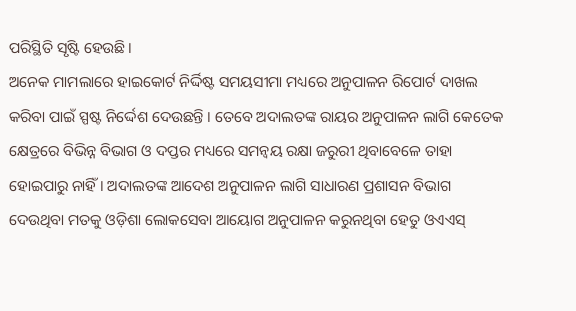ପରିସ୍ଥିତି ସୃଷ୍ଟି ହେଉଛି ।
ଅନେକ ମାମଲାରେ ହାଇକୋର୍ଟ ନିର୍ଦ୍ଦିଷ୍ଟ ସମୟସୀମା ମଧ୍ୟରେ ଅନୁପାଳନ ରିପୋର୍ଟ ଦାଖଲ କରିବା ପାଇଁ ସ୍ପଷ୍ଟ ନିର୍ଦ୍ଦେଶ ଦେଉଛନ୍ତି । ତେବେ ଅଦାଲତଙ୍କ ରାୟର ଅନୁପାଳନ ଲାଗି କେତେକ କ୍ଷେତ୍ରରେ ବିଭିନ୍ନ ବିଭାଗ ଓ ଦପ୍ତର ମଧ୍ୟରେ ସମନ୍ୱୟ ରକ୍ଷା ଜରୁରୀ ଥିବାବେଳେ ତାହା ହୋଇପାରୁ ନାହିଁ । ଅଦାଲତଙ୍କ ଆଦେଶ ଅନୁପାଳନ ଲାଗି ସାଧାରଣ ପ୍ରଶାସନ ବିଭାଗ ଦେଉଥିବା ମତକୁ ଓଡ଼ିଶା ଲୋକସେବା ଆୟୋଗ ଅନୁପାଳନ କରୁନଥିବା ହେତୁ ଓଏଏସ୍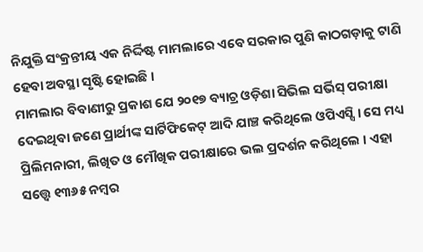ନିଯୁକ୍ତି ସଂକ୍ରନ୍ତୀୟ ଏକ ନିର୍ଦ୍ଦିଷ୍ଟ ମାମଲାରେ ଏବେ ସରକାର ପୁଣି କାଠଗଡ଼ାକୁ ଟାଣି ହେବା ଅବସ୍ଥା ସୃଷ୍ଟି ହୋଇଛି ।
ମାମଲାର ବିବାଣୀରୁ ପ୍ରକାଶ ଯେ ୨୦୧୭ ବ୍ୟାଚ୍ର ଓଡ଼ିଶା ସିଭିଲ ସର୍ଭିସ୍ ପରୀକ୍ଷା ଦେଇଥିବା ଜଣେ ପ୍ରାର୍ଥୀଙ୍କ ସାର୍ଟିଫିକେଟ୍ ଆଦି ଯାଞ୍ଚ କରିଥିଲେ ଓପିଏସ୍ସି । ସେ ମଧ୍ୟ ପ୍ରିଲିମନାରୀ, ଲିଖିତ ଓ ମୌଖିକ ପରୀକ୍ଷାରେ ଭଲ ପ୍ରଦର୍ଶନ କରିଥିଲେ । ଏହା ସତ୍ତ୍ୱେ ୧୩୬୫ ନମ୍ବର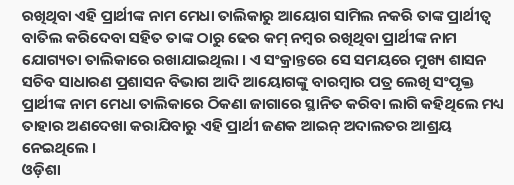ରଖିଥିବା ଏହି ପ୍ରାର୍ଥୀଙ୍କ ନାମ ମେଧା ତାଲିକାରୁ ଆୟୋଗ ସାମିଲ ନକରି ତାଙ୍କ ପ୍ରାର୍ଥୀତ୍ୱ ବାତିଲ କରିଦେବା ସହିତ ତାଙ୍କ ଠାରୁ ଢେର କମ୍ ନମ୍ବର ରଖିଥିବା ପ୍ରାର୍ଥୀଙ୍କ ନାମ ଯୋଗ୍ୟତା ତାଲିକାରେ ରଖାଯାଇଥିଲା । ଏ ସଂକ୍ରାନ୍ତରେ ସେ ସମୟରେ ମୁଖ୍ୟ ଶାସନ ସଚିବ ସାଧାରଣ ପ୍ରଶାସନ ବିଭାଗ ଆଦି ଆୟୋଗଙ୍କୁ ବାରମ୍ବାର ପତ୍ର ଲେଖି ସଂପୃକ୍ତ ପ୍ରାର୍ଥୀଙ୍କ ନାମ ମେଧା ତାଲିକାରେ ଠିକଣା ଜାଗାରେ ସ୍ଥାନିତ କରିବା ଲାଗି କହିଥିଲେ ମଧ୍ୟ ତାହାର ଅଣଦେଖା କରାଯିବାରୁ ଏହି ପ୍ରାର୍ଥୀ ଜଣକ ଆଇନ୍ ଅଦାଲତର ଆଶ୍ରୟ ନେଇଥିଲେ ।
ଓଡ଼ିଶା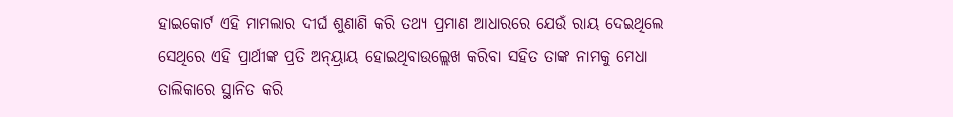ହାଇକୋର୍ଟ ଏହି ମାମଲାର ଦୀର୍ଘ ଶୁଣାଣି କରି ତଥ୍ୟ ପ୍ରମାଣ ଆଧାରରେ ଯେଉଁ ରାୟ ଦେଇଥିଲେ ସେଥିରେ ଏହି ପ୍ରାର୍ଥୀଙ୍କ ପ୍ରତି ଅନ୍ୟ୍ରାୟ ହୋଇଥିବାଉଲ୍ଲେଖ କରିବା ସହିତ ତାଙ୍କ ନାମକୁ ମେଧା ତାଲିକାରେ ସ୍ଥାନିତ କରି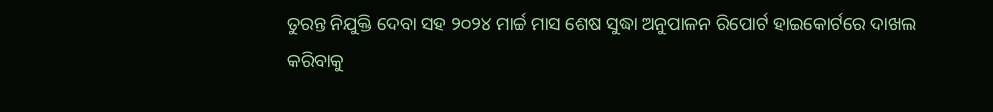ତୁରନ୍ତ ନିଯୁକ୍ତି ଦେବା ସହ ୨୦୨୪ ମାର୍ଚ୍ଚ ମାସ ଶେଷ ସୁଦ୍ଧା ଅନୁପାଳନ ରିପୋର୍ଟ ହାଇକୋର୍ଟରେ ଦାଖଲ କରିବାକୁ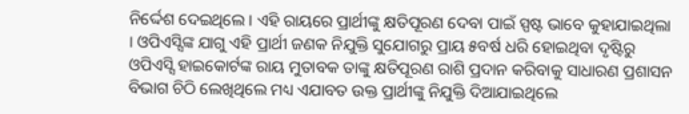ନିର୍ଦ୍ଦେଶ ଦେଇଥିଲେ । ଏହି ରାୟରେ ପ୍ରାର୍ଥୀଙ୍କୁ କ୍ଷତିପୂରଣ ଦେବା ପାଇଁ ସ୍ପଷ୍ଟ ଭାବେ କୁହାଯାଇଥିଲା । ଓପିଏସ୍ସିଙ୍କ ଯାଗୁ ଏହି ପ୍ରାର୍ଥୀ ଜଣକ ନିଯୁକ୍ତି ସୁଯୋଗରୁ ପ୍ରାୟ ୫ବର୍ଷ ଧରି ହୋଇଥିବା ଦୃଷ୍ଟିରୁ ଓପିଏସ୍ସି ହାଇକୋର୍ଟଙ୍କ ରାୟ ମୁତାବକ ତାଙ୍କୁ କ୍ଷତିପୂରଣ ରାଶି ପ୍ରଦାନ କରିବାକୁ ସାଧାରଣ ପ୍ରଶାସନ ବିଭାଗ ଚିଠି ଲେଖିଥିଲେ ମଧ୍ୟ ଏଯାବତ ଉକ୍ତ ପ୍ରାର୍ଥୀଙ୍କୁ ନିଯୁକ୍ତି ଦିଆଯାଇଥିଲେ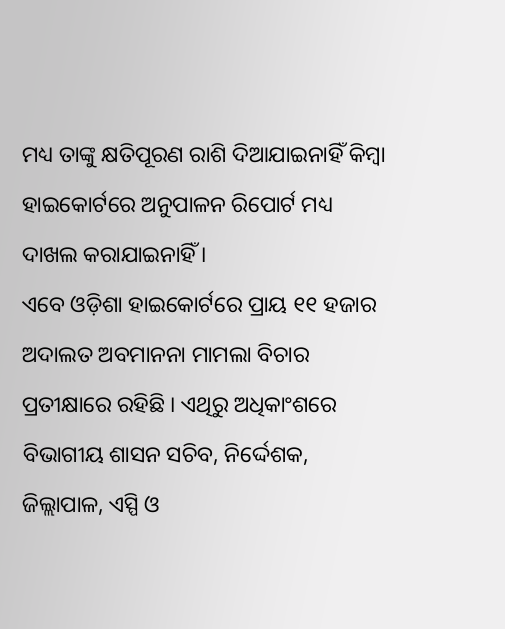ମଧ୍ୟ ତାଙ୍କୁ କ୍ଷତିପୂରଣ ରାଶି ଦିଆଯାଇନାହିଁ କିମ୍ବା ହାଇକୋର୍ଟରେ ଅନୁପାଳନ ରିପୋର୍ଟ ମଧ୍ୟ ଦାଖଲ କରାଯାଇନାହିଁ ।
ଏବେ ଓଡ଼ିଶା ହାଇକୋର୍ଟରେ ପ୍ରାୟ ୧୧ ହଜାର ଅଦାଲତ ଅବମାନନା ମାମଲା ବିଚାର ପ୍ରତୀକ୍ଷାରେ ରହିଛି । ଏଥିରୁ ଅଧିକାଂଶରେ ବିଭାଗୀୟ ଶାସନ ସଚିବ, ନିର୍ଦ୍ଦେଶକ, ଜିଲ୍ଲାପାଳ, ଏସ୍ପି ଓ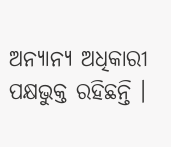ଅନ୍ୟାନ୍ୟ ଅଧିକାରୀ ପକ୍ଷଭୁକ୍ତ ରହିଛନ୍ତି ।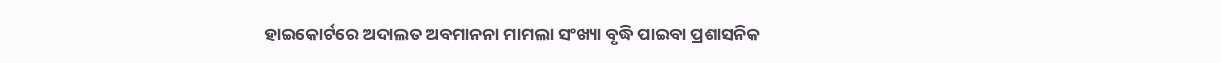ହାଇକୋର୍ଟରେ ଅଦାଲତ ଅବମାନନା ମାମଲା ସଂଖ୍ୟା ବୃଦ୍ଧି ପାଇବା ପ୍ରଶାସନିକ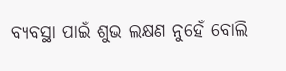ବ୍ୟବସ୍ଥା ପାଇଁ ଶୁଭ ଲକ୍ଷଣ ନୁହେଁ ବୋଲି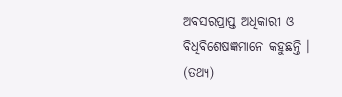ଅବସରପ୍ରାପ୍ତ ଅଧିକାରୀ ଓ ବିଧିବିଶେଷଜ୍ଞମାନେ କହୁଛନ୍ତି । (ତଥ୍ୟ)